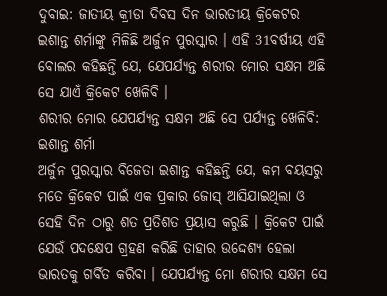ଦୁବାଇ: ଜାତୀୟ କ୍ରୀଡା ଦିବସ ଦିନ ଭାରତୀୟ କ୍ରିକେଟର ଇଶାନ୍ତ ଶର୍ମାଙ୍କୁ ମିଳିଛି ଅର୍ଜୁନ ପୁରସ୍କାର । ଏହି 31ବର୍ଷୀୟ ଏହି ବୋଲର କହିଛନ୍ତି ଯେ, ଯେପର୍ଯ୍ୟନ୍ତ ଶରୀର ମୋର ସକ୍ଷମ ଅଛି ସେ ଯାଏଁ କ୍ରିକେଟ ଖେଳିବି ।
ଶରୀର ମୋର ଯେପର୍ଯ୍ୟନ୍ତ ସକ୍ଷମ ଅଛି ସେ ପର୍ଯ୍ୟନ୍ତ ଖେଳିବି: ଇଶାନ୍ତ ଶର୍ମା
ଅର୍ଜୁନ ପୁରସ୍କାର ବିଜେତା ଇଶାନ୍ତ କହିଛନ୍ତି ଯେ, କମ ବୟସରୁ ମତେ କ୍ରିକେଟ ପାଇଁ ଏକ ପ୍ରକାର ଜୋସ୍ ଆସିଯାଇଥିଲା ଓ ସେହି ଦିନ ଠାରୁ ଶତ ପ୍ରତିଶତ ପ୍ରୟାସ କରୁଛି । କ୍ରିକେଟ ପାଇଁ ଯେଉଁ ପଦକ୍ଷେପ ଗ୍ରହଣ କରିଛି ତାହାର ଉଦ୍ଦେଶ୍ୟ ହେଲା ଭାରତକୁ ଗର୍ବିତ କରିବା । ଯେପର୍ଯ୍ୟନ୍ତ ମୋ ଶରୀର ସକ୍ଷମ ସେ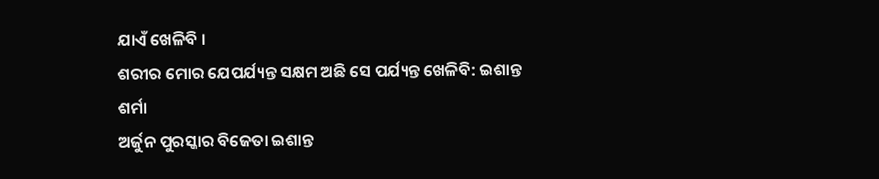ଯାଏଁ ଖେଳିବି ।
ଶରୀର ମୋର ଯେପର୍ଯ୍ୟନ୍ତ ସକ୍ଷମ ଅଛି ସେ ପର୍ଯ୍ୟନ୍ତ ଖେଳିବି: ଇଶାନ୍ତ ଶର୍ମା
ଅର୍ଜୁନ ପୁରସ୍କାର ବିଜେତା ଇଶାନ୍ତ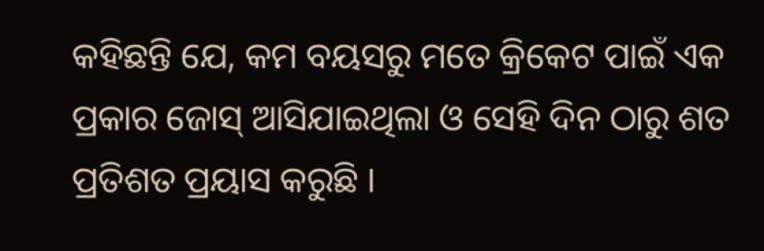କହିଛନ୍ତି ଯେ, କମ ବୟସରୁ ମତେ କ୍ରିକେଟ ପାଇଁ ଏକ ପ୍ରକାର ଜୋସ୍ ଆସିଯାଇଥିଲା ଓ ସେହି ଦିନ ଠାରୁ ଶତ ପ୍ରତିଶତ ପ୍ରୟାସ କରୁଛି ।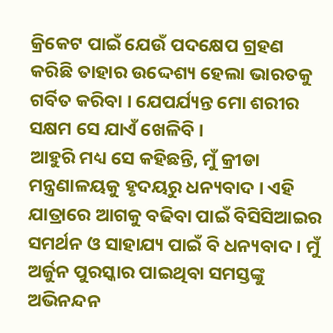କ୍ରିକେଟ ପାଇଁ ଯେଉଁ ପଦକ୍ଷେପ ଗ୍ରହଣ କରିଛି ତାହାର ଉଦ୍ଦେଶ୍ୟ ହେଲା ଭାରତକୁ ଗର୍ବିତ କରିବା । ଯେପର୍ଯ୍ୟନ୍ତ ମୋ ଶରୀର ସକ୍ଷମ ସେ ଯାଏଁ ଖେଳିବି ।
ଆହୁରି ମଧ୍ୟ ସେ କହିଛନ୍ତି, ମୁଁ କ୍ରୀଡା ମନ୍ତ୍ରଣାଳୟକୁ ହୃଦୟରୁ ଧନ୍ୟବାଦ । ଏହି ଯାତ୍ରାରେ ଆଗକୁ ବଢିବା ପାଇଁ ବିସିସିଆଇର ସମର୍ଥନ ଓ ସାହାଯ୍ୟ ପାଇଁ ବି ଧନ୍ୟବାଦ । ମୁଁ ଅର୍ଜୁନ ପୁରସ୍କାର ପାଇଥିବା ସମସ୍ତଙ୍କୁ ଅଭିନନ୍ଦନ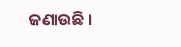ଜଣାଉଛି ।